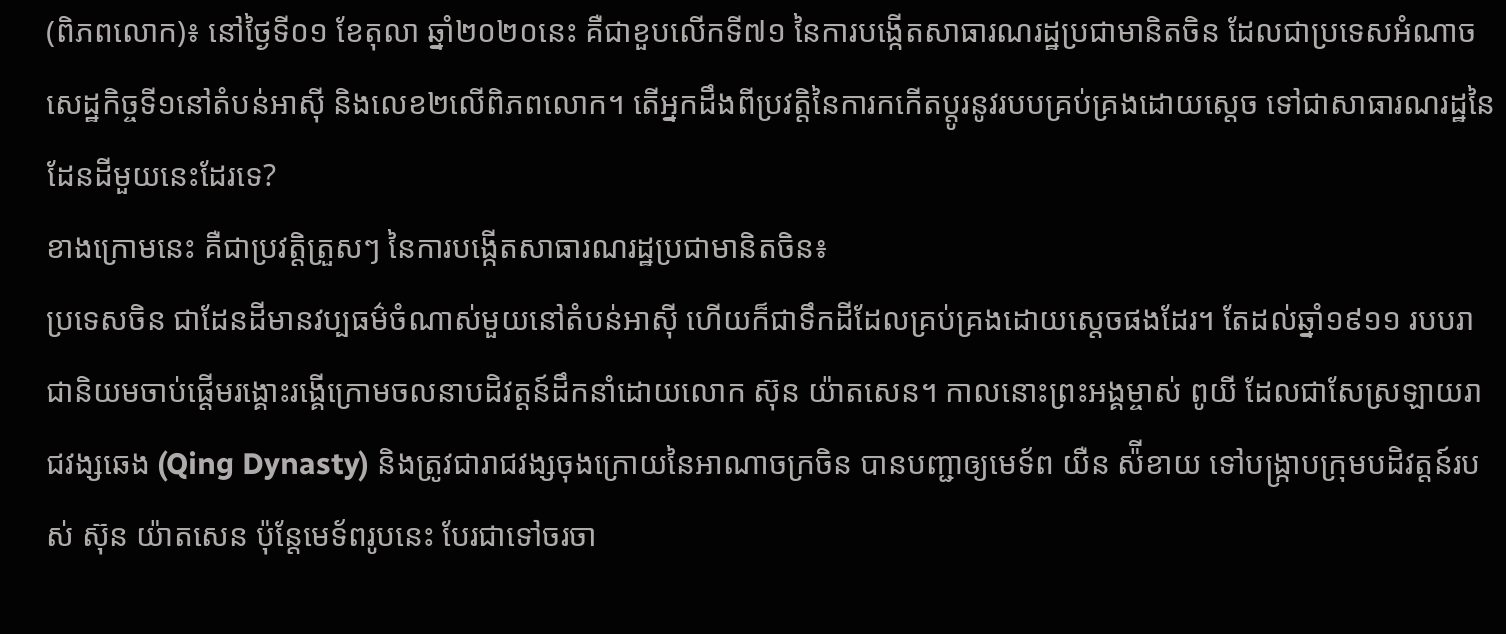(ពិភពលោក)៖ នៅថ្ងៃទី០១ ខែតុលា ឆ្នាំ២០២០នេះ គឺជាខួបលើកទី៧១ នៃការបង្កើតសាធារណរដ្ឋប្រជាមានិតចិន ដែលជាប្រទេសអំណាចសេដ្ឋកិច្ចទី១នៅតំបន់អាស៊ី និងលេខ២លើពិភពលោក។ តើអ្នកដឹងពីប្រវត្តិនៃការកកើតប្តូរនូវរបបគ្រប់គ្រងដោយស្តេច ទៅជាសាធារណរដ្ឋនៃដែនដីមួយនេះដែរទេ?
ខាងក្រោមនេះ គឺជាប្រវត្តិត្រួសៗ នៃការបង្កើតសាធារណរដ្ឋប្រជាមានិតចិន៖
ប្រទេសចិន ជាដែនដីមានវប្បធម៌ចំណាស់មួយនៅតំបន់អាស៊ី ហើយក៏ជាទឹកដីដែលគ្រប់គ្រងដោយស្តេចផងដែរ។ តែដល់ឆ្នាំ១៩១១ របបរាជានិយមចាប់ផ្តើមរង្គោះរង្គើក្រោមចលនាបដិវត្តន៍ដឹកនាំដោយលោក ស៊ុន យ៉ាតសេន។ កាលនោះព្រះអង្គម្ចាស់ ពូយី ដែលជាសែស្រឡាយរាជវង្សឆេង (Qing Dynasty) និងត្រូវជារាជវង្សចុងក្រោយនៃអាណាចក្រចិន បានបញ្ជាឲ្យមេទ័ព យឺន ស៉ីខាយ ទៅបង្ក្រាបក្រុមបដិវត្តន៍របស់ ស៊ុន យ៉ាតសេន ប៉ុន្តែមេទ័ពរូបនេះ បែរជាទៅចរចា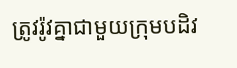ត្រូវរ៉ូវគ្នាជាមួយក្រុមបដិវ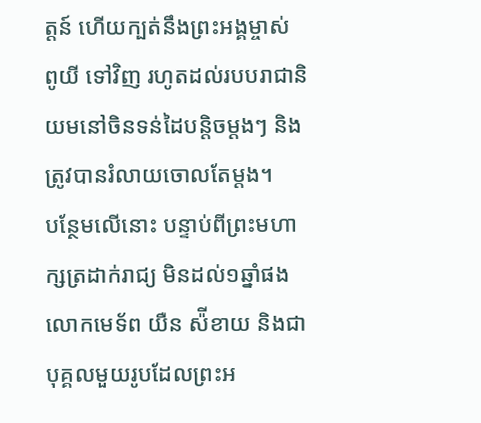ត្តន៍ ហើយក្បត់នឹងព្រះអង្គម្ចាស់ ពូយី ទៅវិញ រហូតដល់របបរាជានិយមនៅចិនទន់ដៃបន្តិចម្តងៗ និងត្រូវបានរំលាយចោលតែម្តង។
បន្ថែមលើនោះ បន្ទាប់ពីព្រះមហាក្សត្រដាក់រាជ្យ មិនដល់១ឆ្នាំផង លោកមេទ័ព យឺន ស៉ីខាយ និងជាបុគ្គលមួយរូបដែលព្រះអ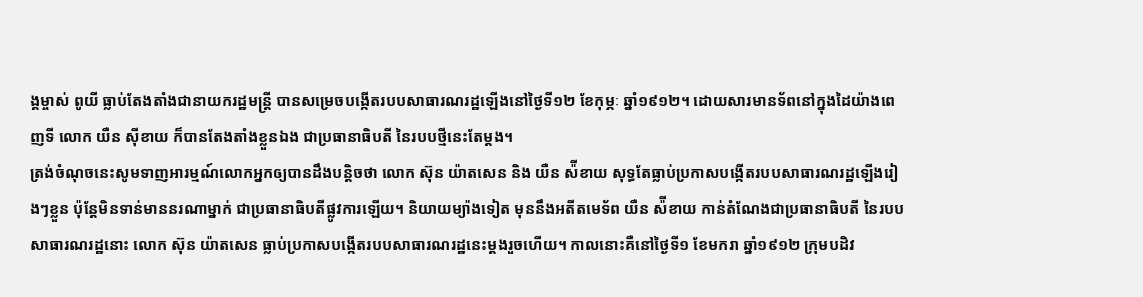ង្គម្ចាស់ ពូយី ធ្លាប់តែងតាំងជានាយករដ្ឋមន្ត្រី បានសម្រេចបង្កើតរបបសាធារណរដ្ឋឡើងនៅថ្ងៃទី១២ ខែកុម្ភៈ ឆ្នាំ១៩១២។ ដោយសារមានទ័ពនៅក្នុងដៃយ៉ាងពេញទី លោក យឺន ស៊ីខាយ ក៏បានតែងតាំងខ្លួនឯង ជាប្រធានាធិបតី នៃរបបថ្មីនេះតែម្តង។
ត្រង់ចំណុចនេះសូមទាញអារម្មណ៍លោកអ្នកឲ្យបានដឹងបន្តិចថា លោក ស៊ុន យ៉ាតសេន និង យឺន ស៉ីខាយ សុទ្ធតែធ្លាប់ប្រកាសបង្កើតរបបសាធារណរដ្ឋឡើងរៀងៗខ្លួន ប៉ុន្តែមិនទាន់មាននរណាម្នាក់ ជាប្រធានាធិបតីផ្លូវការឡើយ។ និយាយម្យ៉ាងទៀត មុននឹងអតីតមេទ័ព យឺន ស៉ីខាយ កាន់តំណែងជាប្រធានាធិបតី នៃរបបសាធារណរដ្ឋនោះ លោក ស៊ុន យ៉ាតសេន ធ្លាប់ប្រកាសបង្កើតរបបសាធារណរដ្ឋនេះម្តងរួចហើយ។ កាលនោះគឺនៅថ្ងៃទី១ ខែមករា ឆ្នាំ១៩១២ ក្រុមបដិវ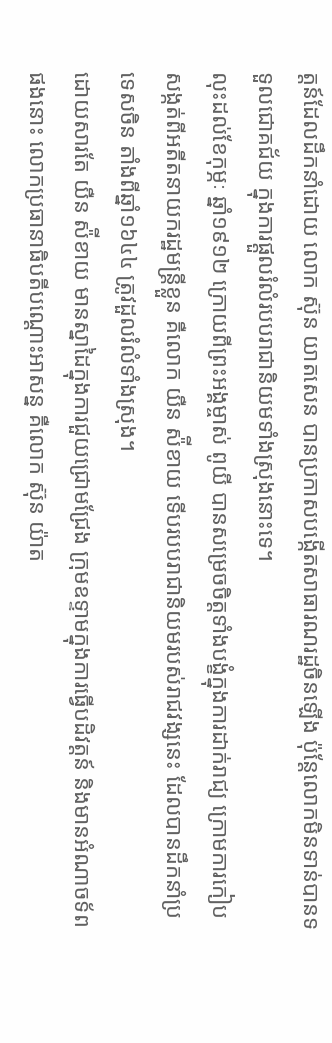ត្តន៍ដែលដឹកនាំដោយ លោក ស៊ុន យាតសេន បានប្រកាសបង្កើតសាធារណរដ្ឋចិនឡើង ប៉ុន្តែលោកមិនទាន់បានទទួលជោគជ័យ ក្នុងការផ្តួលរំលំរបបរាជានិយមទាំងស្រុងនោះទេ។
លុះដល់ខែកុម្ភៈ ឆ្នាំ១៩១២ ក្រោយពីព្រះអង្គម្ចាស់ ពូយី បានសម្រេចចិត្តទាំងបង្ខំក្នុងការដាក់រាជ្យ ក្រោមការកៀបសង្កត់ពីអតីតនាយករដ្ឋមន្ត្រីខ្លួន គឺលោក យឺន ស៉ីខាយ ទើបរបបរាជានិយមរបស់រាជវង្សនេះ ដែលបានដឹកនាំប្រទេសចិន តាំងពីឆ្នាំ១៦៤៤ ត្រូវដួលរំលំទាំងស្រុង។
ដោយសារតែ យឺន ស៉ីខាយ មានស្នាដៃក្នុងការជួយជ្រោមជ្រែង ក្រុមឧទ្ទាមក្នុងការធ្វើបដិវត្តន៍ និងមានអំណាចទ័ពផងនោះ លោកប្រធានាធិបតីបណ្តោះអាសន្ន គឺលោក ស៊ុន យ៉ាត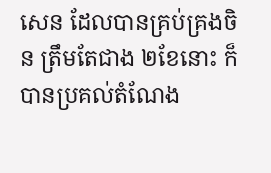សេន ដែលបានគ្រប់គ្រងចិន ត្រឹមតែជាង ២ខែនោះ ក៏បានប្រគល់តំណែង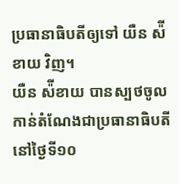ប្រធានាធិបតីឲ្យទៅ យឺន ស៉ីខាយ វិញ។
យឺន ស៉ីខាយ បានស្បថចូលកាន់តំណែងជាប្រធានាធិបតី នៅថ្ងៃទី១០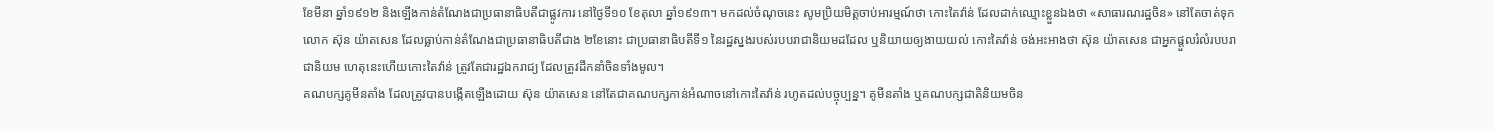ខែមីនា ឆ្នាំ១៩១២ និងឡើងកាន់តំណែងជាប្រធានាធិបតីជាផ្លូវការ នៅថ្ងៃទី១០ ខែតុលា ឆ្នាំ១៩១៣។ មកដល់ចំណុចនេះ សូមប្រិយមិត្តចាប់អារម្មណ៍ថា កោះតៃវ៉ាន់ ដែលដាក់ឈ្មោះខ្លួនឯងថា «សាធារណរដ្ឋចិន» នៅតែចាត់ទុកលោក ស៊ុន យ៉ាតសេន ដែលធ្លាប់កាន់តំណែងជាប្រធានាធិបតីជាង ២ខែនោះ ជាប្រធានាធិបតីទី១ នៃរដ្ឋស្នងរបស់របបរាជានិយមដដែល ឬនិយាយឲ្យងាយយល់ កោះតៃវ៉ាន់ ចង់អះអាងថា ស៊ុន យ៉ាតសេន ជាអ្នកផ្តួលរំលំរបបរាជានិយម ហេតុនេះហើយកោះតៃវ៉ាន់ ត្រូវតែជារដ្ឋឯករាជ្យ ដែលត្រូវដឹកនាំចិនទាំងមូល។
គណបក្សគូមីនតាំង ដែលត្រូវបានបង្កើតឡើងដោយ ស៊ុន យ៉ាតសេន នៅតែជាគណបក្សកាន់អំណាចនៅកោះតៃវ៉ាន់ រហូតដល់បច្ចុប្បន្ន។ គូមីនតាំង ឬគណបក្សជាតិនិយមចិន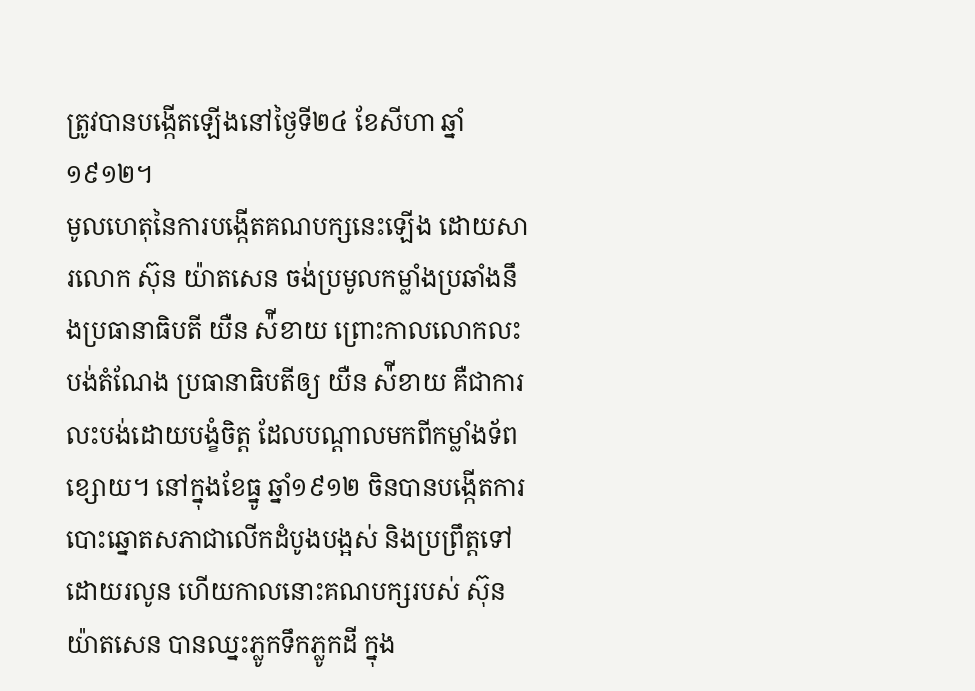ត្រូវបានបង្កើតឡើងនៅថ្ងៃទី២៤ ខែសីហា ឆ្នាំ១៩១២។
មូលហេតុនៃការបង្កើតគណបក្សនេះឡើង ដោយសារលោក ស៊ុន យ៉ាតសេន ចង់ប្រមូលកម្លាំងប្រឆាំងនឹងប្រធានាធិបតី យឺន ស៉ីខាយ ព្រោះកាលលោកលះបង់តំណែង ប្រធានាធិបតីឲ្យ យឺន ស៉ីខាយ គឺជាការលះបង់ដោយបង្ខំចិត្ត ដែលបណ្តាលមកពីកម្លាំងទ័ពខ្សោយ។ នៅក្នុងខែធ្នូ ឆ្នាំ១៩១២ ចិនបានបង្កើតការបោះឆ្នោតសភាជាលើកដំបូងបង្អស់ និងប្រព្រឹត្តទៅដោយរលូន ហើយកាលនោះគណបក្សរបស់ ស៊ុន យ៉ាតសេន បានឈ្នះភ្លូកទឹកភ្លូកដី ក្នុង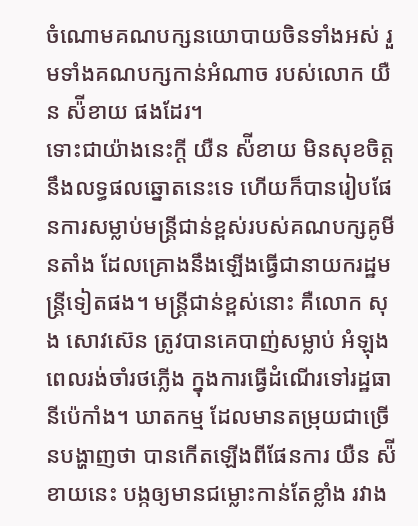ចំណោមគណបក្សនយោបាយចិនទាំងអស់ រួមទាំងគណបក្សកាន់អំណាច របស់លោក យឺន ស៉ីខាយ ផងដែរ។
ទោះជាយ៉ាងនេះក្តី យឺន ស៉ីខាយ មិនសុខចិត្តនឹងលទ្ធផលឆ្នោតនេះទេ ហើយក៏បានរៀបផែនការសម្លាប់មន្ត្រីជាន់ខ្ពស់របស់គណបក្សគូមីនតាំង ដែលគ្រោងនឹងឡើងធ្វើជានាយករដ្ឋមន្ត្រីទៀតផង។ មន្ត្រីជាន់ខ្ពស់នោះ គឺលោក សុង សោវស៊េន ត្រូវបានគេបាញ់សម្លាប់ អំឡុងពេលរង់ចាំរថភ្លើង ក្នុងការធ្វើដំណើរទៅរដ្ឋធានីប៉េកាំង។ ឃាតកម្ម ដែលមានតម្រុយជាច្រើនបង្ហាញថា បានកើតឡើងពីផែនការ យឺន ស៉ីខាយនេះ បង្កឲ្យមានជម្លោះកាន់តែខ្លាំង រវាង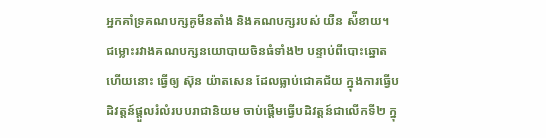អ្នកគាំទ្រគណបក្សគូមីនតាំង និងគណបក្សរបស់ យឺន ស៉ីខាយ។
ជម្លោះរវាងគណបក្សនយោបាយចិនធំទាំង២ បន្ទាប់ពីបោះឆ្នោតហើយនោះ ធ្វើឲ្យ ស៊ុន យ៉ាតសេន ដែលធ្លាប់ជោគជ័យ ក្នុងការធ្វើបដិវត្តន៍ផ្តួលរំលំរបបរាជានិយម ចាប់ផ្តើមធ្វើបដិវត្តន៍ជាលើកទី២ ក្នុ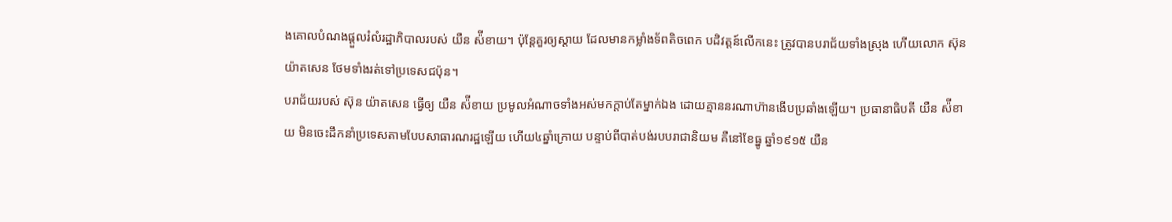ងគោលបំណងផ្តួលរំលំរដ្ឋាភិបាលរបស់ យឺន ស៉ីខាយ។ ប៉ុន្តែគួរឲ្យស្តាយ ដែលមានកម្លាំងទ័ពតិចពេក បដិវត្តន៍លើកនេះ ត្រូវបានបរាជ័យទាំងស្រុង ហើយលោក ស៊ុន យ៉ាតសេន ថែមទាំងរត់ទៅប្រទេសជប៉ុន។
បរាជ័យរបស់ ស៊ុន យ៉ាតសេន ធ្វើឲ្យ យឺន ស៉ីខាយ ប្រមូលអំណាចទាំងអស់មកក្តាប់តែម្នាក់ឯង ដោយគ្មាននរណាហ៊ានងើបប្រឆាំងឡើយ។ ប្រធានាធិបតី យឺន ស៉ីខាយ មិនចេះដឹកនាំប្រទេសតាមបែបសាធារណរដ្ឋឡើយ ហើយ៤ឆ្នាំក្រោយ បន្ទាប់ពីបាត់បង់របបរាជានិយម គឺនៅខែធ្នូ ឆ្នាំ១៩១៥ យឺន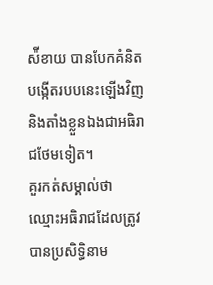ស៉ីខាយ បានបែកគំនិតបង្កើតរបបនេះឡើងវិញ និងតាំងខ្លួនឯងជាអធិរាជថែមទៀត។
គួរកត់សម្គាល់ថា ឈ្មោះអធិរាជដែលត្រូវបានប្រសិទ្ធិនាម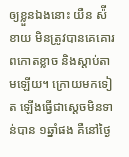ឲ្យខ្លួនឯងនោះ យឺន ស៉ីខាយ មិនត្រូវបានគេគោរពកោតខ្លាច និងស្តាប់តាមឡើយ។ ក្រោយមកទៀត ឡើងធ្វើជាស្តេចមិនទាន់បាន ១ឆ្នាំផង គឺនៅថ្ងៃ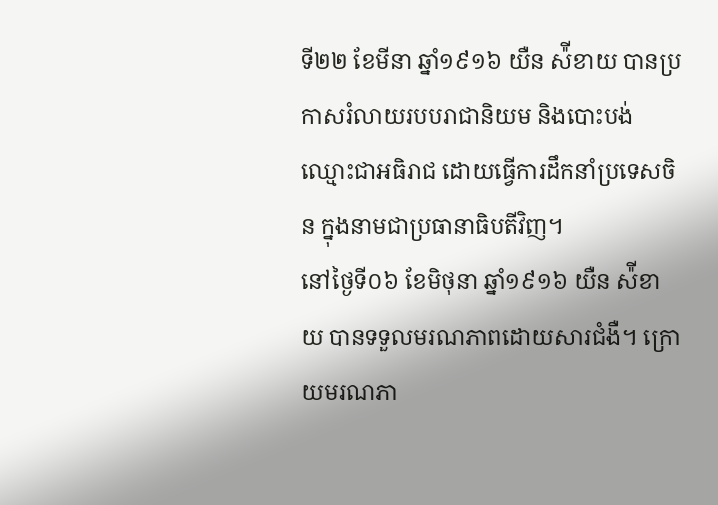ទី២២ ខែមីនា ឆ្នាំ១៩១៦ យឺន ស៉ីខាយ បានប្រកាសរំលាយរបបរាជានិយម និងបោះបង់ឈ្មោះជាអធិរាជ ដោយធ្វើការដឹកនាំប្រទេសចិន ក្នុងនាមជាប្រធានាធិបតីវិញ។
នៅថ្ងៃទី០៦ ខែមិថុនា ឆ្នាំ១៩១៦ យឺន ស៉ីខាយ បានទទួលមរណភាពដោយសារជំងឺ។ ក្រោយមរណភា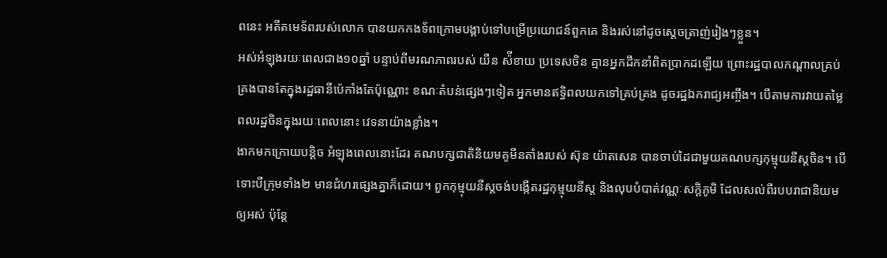ពនេះ អតីតមេទ័ពរបស់លោក បានយកកងទ័ពក្រោមបង្គាប់ទៅបម្រើប្រយោជន៍ពួកគេ និងរស់នៅដូចស្តេចត្រាញ់រៀងៗខ្លួន។
អស់អំឡុងរយៈពេលជាង១០ឆ្នាំ បន្ទាប់ពីមរណភាពរបស់ យឺន ស៉ីខាយ ប្រទេសចិន គ្មានអ្នកដឹកនាំពិតប្រាកដឡើយ ព្រោះរដ្ឋបាលកណ្តាលគ្រប់គ្រងបានតែក្នុងរដ្ឋធានីប៉េកាំងតែប៉ុណ្ណោះ ខណៈតំបន់ផ្សេងៗទៀត អ្នកមានឥទ្ធិពលយកទៅគ្រប់គ្រង ដូចរដ្ឋឯករាជ្យអញ្ចឹង។ បើតាមការវាយតម្លៃពលរដ្ឋចិនក្នុងរយៈពេលនោះ វេទនាយ៉ាងខ្លាំង។
ងាកមកក្រោយបន្តិច អំឡុងពេលនោះដែរ គណបក្សជាតិនិយមគូមីនតាំងរបស់ ស៊ុន យ៉ាតសេន បានចាប់ដៃជាមួយគណបក្សកុម្មុយនីស្តចិន។ បើទោះបីក្រុមទាំង២ មានជំហរផ្សេងគ្នាក៏ដោយ។ ពួកកុម្មុយនីស្តចង់បង្កើតរដ្ឋកុម្មុយនីស្ត និងលុបបំបាត់វណ្ណៈសក្តិភូមិ ដែលសល់ពីរបបរាជានិយមឲ្យអស់ ប៉ុន្តែ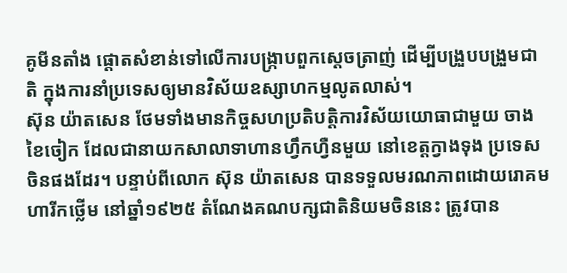គូមីនតាំង ផ្តោតសំខាន់ទៅលើការបង្ក្រាបពួកស្តេចត្រាញ់ ដើម្បីបង្រួបបង្រួមជាតិ ក្នុងការនាំប្រទេសឲ្យមានវិស័យឧស្សាហកម្មលូតលាស់។
ស៊ុន យ៉ាតសេន ថែមទាំងមានកិច្ចសហប្រតិបត្តិការវិស័យយោធាជាមួយ ចាង ខៃចៀក ដែលជានាយកសាលាទាហានហ្វឹកហ្វឺនមួយ នៅខេត្តក្វាងទុង ប្រទេសចិនផងដែរ។ បន្ទាប់ពីលោក ស៊ុន យ៉ាតសេន បានទទួលមរណភាពដោយរោគមហារីកថ្លើម នៅឆ្នាំ១៩២៥ តំណែងគណបក្សជាតិនិយមចិននេះ ត្រូវបាន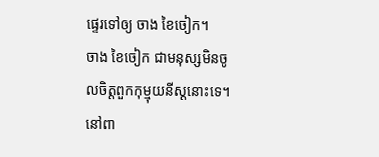ផ្ទេរទៅឲ្យ ចាង ខៃចៀក។
ចាង ខៃចៀក ជាមនុស្សមិនចូលចិត្តពួកកុម្មុយនីស្តនោះទេ។ នៅពា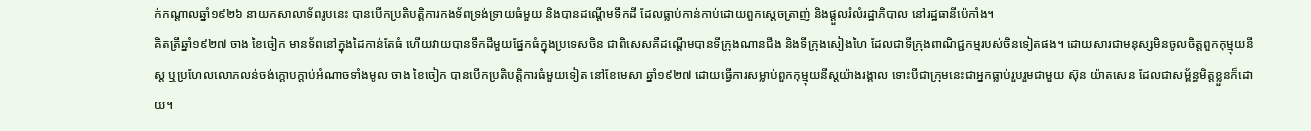ក់កណ្តាលឆ្នាំ១៩២៦ នាយកសាលាទ័ពរូបនេះ បានបើកប្រតិបត្តិការកងទ័ពទ្រង់ទ្រាយធំមួយ និងបានដណ្តើមទឹកដី ដែលធ្លាប់កាន់កាប់ដោយពួកស្តេចត្រាញ់ និងផ្តួលរំលំរដ្ឋាភិបាល នៅរដ្ឋធានីប៉េកាំង។
គិតត្រឹឆ្នាំ១៩២៧ ចាង ខៃចៀក មានទ័ពនៅក្នុងដៃកាន់តែធំ ហើយវាយបានទឹកដីមួយផ្នែកធំក្នុងប្រទេសចិន ជាពិសេសគឺដណ្តើមបានទីក្រុងណានជីង និងទីក្រុងសៀងហៃ ដែលជាទីក្រុងពាណិជ្ជកម្មរបស់ចិនទៀតផង។ ដោយសារជាមនុស្សមិនចូលចិត្តពួកកុម្មុយនីស្ត ឬប្រហែលលោភលន់ចង់ក្តោបក្តាប់អំណាចទាំងមូល ចាង ខៃចៀក បានបើកប្រតិបត្តិការធំមួយទៀត នៅខែមេសា ឆ្នាំ១៩២៧ ដោយធ្វើការសម្លាប់ពួកកុម្មុយនីស្តយ៉ាងរង្គាល ទោះបីជាក្រុមនេះជាអ្នកធ្លាប់រួបរួមជាមួយ ស៊ុន យ៉ាតសេន ដែលជាសម្ព័ន្ធមិត្តខ្លួនក៏ដោយ។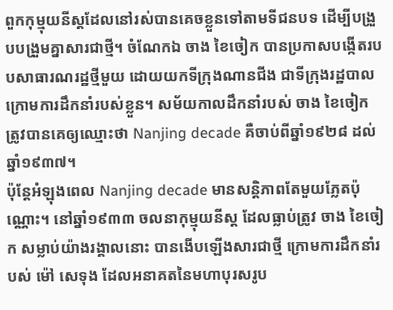ពួកកុម្មុយនីស្តដែលនៅរស់បានគេចខ្លួនទៅតាមទីជនបទ ដើម្បីបង្រួបបង្រួមគ្នាសារជាថ្មី។ ចំណែកឯ ចាង ខៃចៀក បានប្រកាសបង្កើតរបបសាធារណរដ្ឋថ្មីមួយ ដោយយកទីក្រុងណានជីង ជាទីក្រុងរដ្ឋបាល ក្រោមការដឹកនាំរបស់ខ្លួន។ សម័យកាលដឹកនាំរបស់ ចាង ខៃចៀក ត្រូវបានគេឲ្យឈ្មោះថា Nanjing decade គឺចាប់ពីឆ្នាំ១៩២៨ ដល់ឆ្នាំ១៩៣៧។
ប៉ុន្តែអំឡុងពេល Nanjing decade មានសន្តិភាពតែមួយភ្លែតប៉ុណ្ណោះ។ នៅឆ្នាំ១៩៣៣ ចលនាកុម្មុយនីស្ត ដែលធ្លាប់ត្រូវ ចាង ខៃចៀក សម្លាប់យ៉ាងរង្គាលនោះ បានងើបឡើងសារជាថ្មី ក្រោមការដឹកនាំរបស់ ម៉ៅ សេទុង ដែលអនាគតនៃមហាបុរសរូប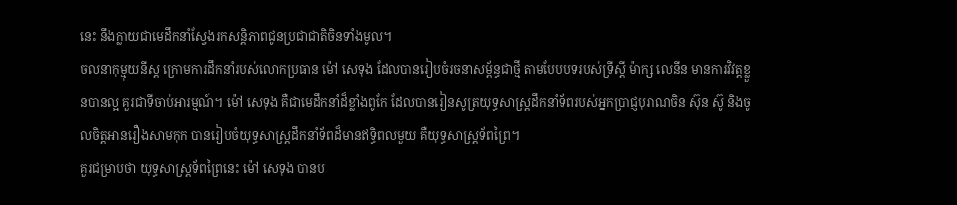នេះ នឹងក្លាយជាមេដឹកនាំស្វែងរកសន្តិភាពជូនប្រជាជាតិចិនទាំងមូល។
ចលនាកុម្មុយនីស្ត ក្រោមការដឹកនាំរបស់លោកប្រធាន ម៉ៅ សេទុង ដែលបានរៀបចំរចនាសម្ព័ន្ធជាថ្មី តាមបែបបទរបស់ទ្រីស្តី ម៉ាក្ស លេនីន មានការវិវត្តខ្លួនបានល្អ គួរជាទីចាប់អារម្មណ៍។ ម៉ៅ សេទុង គឺជាមេដឹកនាំដ៏ខ្លាំងពូកែ ដែលបានរៀនសូត្រយុទ្ធសាស្ត្រដឹកនាំទ័ពរបស់អ្នកប្រាជ្ញបុរាណចិន ស៊ុន ស៊ូ និងចូលចិត្តអានរឿងសាមកុក បានរៀបចំយុទ្ធសាស្ត្រដឹកនាំទ័ពដ៏មានឥទ្ធិពលមួយ គឺយុទ្ធសាស្ត្រទ័ពព្រៃ។
គួរជម្រាបថា យុទ្ធសាស្ត្រទ័ពព្រៃនេះ ម៉ៅ សេទុង បានប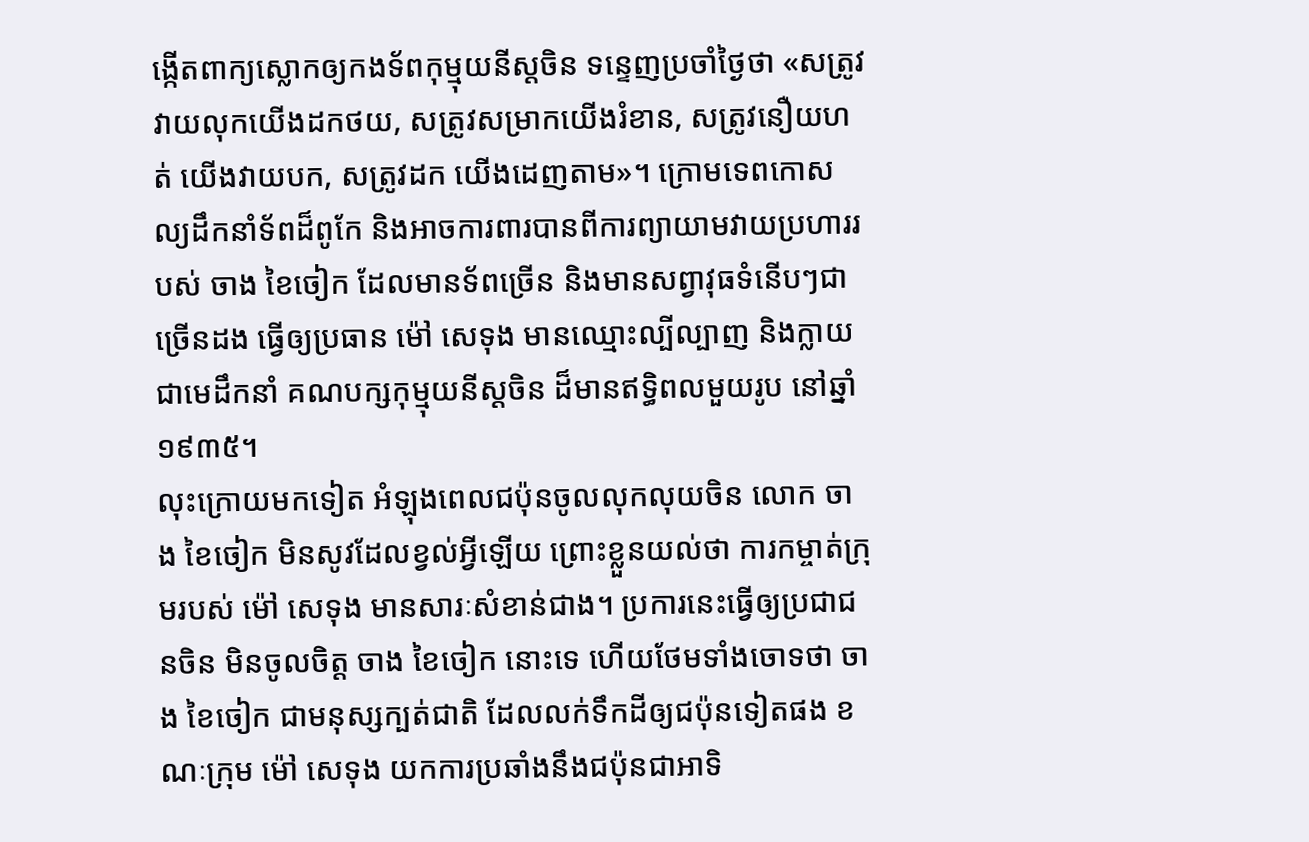ង្កើតពាក្យស្លោកឲ្យកងទ័ពកុម្មុយនីស្តចិន ទន្ទេញប្រចាំថ្ងៃថា «សត្រូវវាយលុកយើងដកថយ, សត្រូវសម្រាកយើងរំខាន, សត្រូវនឿយហត់ យើងវាយបក, សត្រូវដក យើងដេញតាម»។ ក្រោមទេពកោសល្យដឹកនាំទ័ពដ៏ពូកែ និងអាចការពារបានពីការព្យាយាមវាយប្រហាររបស់ ចាង ខៃចៀក ដែលមានទ័ពច្រើន និងមានសព្វាវុធទំនើបៗជាច្រើនដង ធ្វើឲ្យប្រធាន ម៉ៅ សេទុង មានឈ្មោះល្បីល្បាញ និងក្លាយជាមេដឹកនាំ គណបក្សកុម្មុយនីស្តចិន ដ៏មានឥទ្ធិពលមួយរូប នៅឆ្នាំ១៩៣៥។
លុះក្រោយមកទៀត អំឡុងពេលជប៉ុនចូលលុកលុយចិន លោក ចាង ខៃចៀក មិនសូវដែលខ្វល់អ្វីឡើយ ព្រោះខ្លួនយល់ថា ការកម្ចាត់ក្រុមរបស់ ម៉ៅ សេទុង មានសារៈសំខាន់ជាង។ ប្រការនេះធ្វើឲ្យប្រជាជនចិន មិនចូលចិត្ត ចាង ខៃចៀក នោះទេ ហើយថែមទាំងចោទថា ចាង ខៃចៀក ជាមនុស្សក្បត់ជាតិ ដែលលក់ទឹកដីឲ្យជប៉ុនទៀតផង ខណៈក្រុម ម៉ៅ សេទុង យកការប្រឆាំងនឹងជប៉ុនជាអាទិ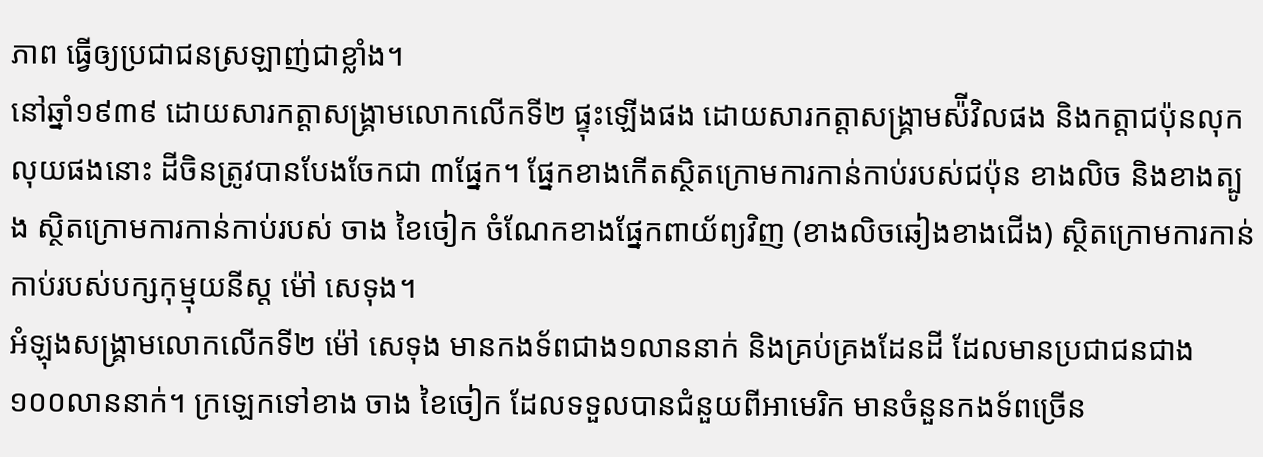ភាព ធ្វើឲ្យប្រជាជនស្រឡាញ់ជាខ្លាំង។
នៅឆ្នាំ១៩៣៩ ដោយសារកត្តាសង្គ្រាមលោកលើកទី២ ផ្ទុះឡើងផង ដោយសារកត្តាសង្គ្រាមស៉ីវិលផង និងកត្តាជប៉ុនលុកលុយផងនោះ ដីចិនត្រូវបានបែងចែកជា ៣ផ្នែក។ ផ្នែកខាងកើតស្ថិតក្រោមការកាន់កាប់របស់ជប៉ុន ខាងលិច និងខាងត្បូង ស្ថិតក្រោមការកាន់កាប់របស់ ចាង ខៃចៀក ចំណែកខាងផ្នែកពាយ័ព្យវិញ (ខាងលិចឆៀងខាងជើង) ស្ថិតក្រោមការកាន់កាប់របស់បក្សកុម្មុយនីស្ត ម៉ៅ សេទុង។
អំឡុងសង្គ្រាមលោកលើកទី២ ម៉ៅ សេទុង មានកងទ័ពជាង១លាននាក់ និងគ្រប់គ្រងដែនដី ដែលមានប្រជាជនជាង ១០០លាននាក់។ ក្រឡេកទៅខាង ចាង ខៃចៀក ដែលទទួលបានជំនួយពីអាមេរិក មានចំនួនកងទ័ពច្រើន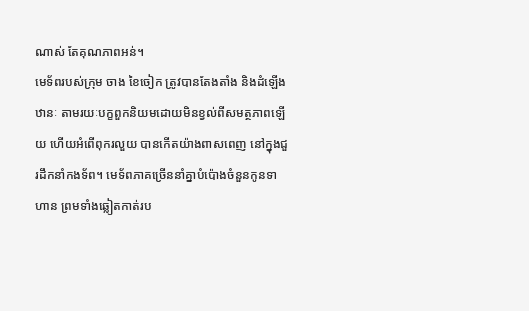ណាស់ តែគុណភាពអន់។
មេទ័ពរបស់ក្រុម ចាង ខៃចៀក ត្រូវបានតែងតាំង និងដំឡើងឋានៈ តាមរយៈបក្ខពួកនិយមដោយមិនខ្វល់ពីសមត្ថភាពឡើយ ហើយអំពើពុករលួយ បានកើតយ៉ាងពាសពេញ នៅក្នុងជួរដឹកនាំកងទ័ព។ មេទ័ពភាគច្រើននាំគ្នាបំប៉ោងចំនួនកូនទាហាន ព្រមទាំងឆ្លៀតកាត់រប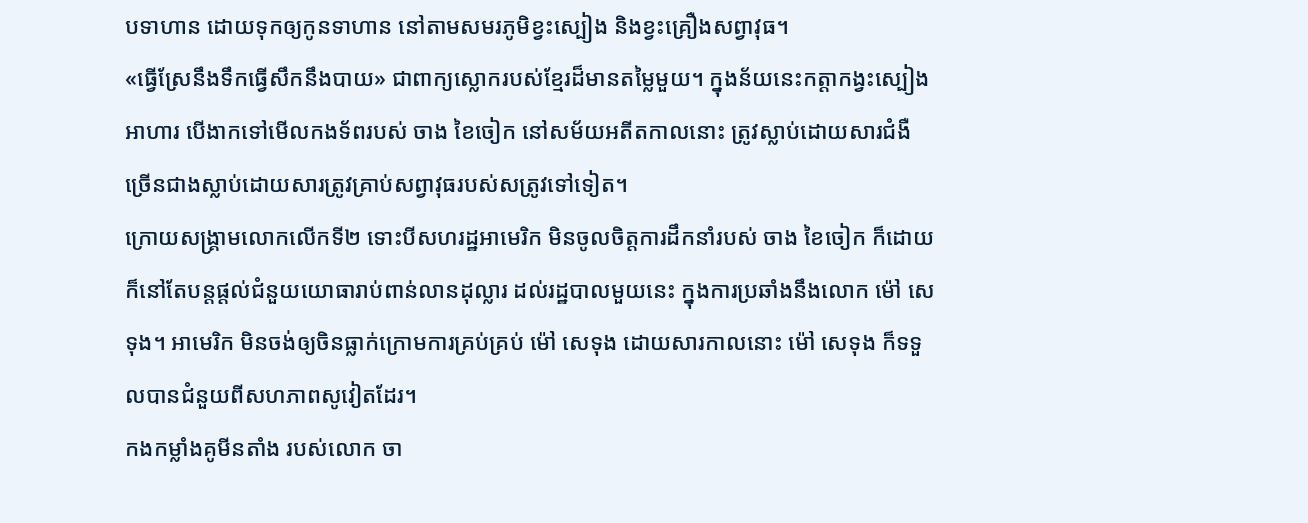បទាហាន ដោយទុកឲ្យកូនទាហាន នៅតាមសមរភូមិខ្វះស្បៀង និងខ្វះគ្រឿងសព្វាវុធ។
«ធ្វើស្រែនឹងទឹកធ្វើសឹកនឹងបាយ» ជាពាក្យស្លោករបស់ខ្មែរដ៏មានតម្លៃមួយ។ ក្នុងន័យនេះកត្តាកង្វះស្បៀងអាហារ បើងាកទៅមើលកងទ័ពរបស់ ចាង ខៃចៀក នៅសម័យអតីតកាលនោះ ត្រូវស្លាប់ដោយសារជំងឺ ច្រើនជាងស្លាប់ដោយសារត្រូវគ្រាប់សព្វាវុធរបស់សត្រូវទៅទៀត។
ក្រោយសង្គ្រាមលោកលើកទី២ ទោះបីសហរដ្ឋអាមេរិក មិនចូលចិត្តការដឹកនាំរបស់ ចាង ខៃចៀក ក៏ដោយ ក៏នៅតែបន្តផ្តល់ជំនួយយោធារាប់ពាន់លានដុល្លារ ដល់រដ្ឋបាលមួយនេះ ក្នុងការប្រឆាំងនឹងលោក ម៉ៅ សេទុង។ អាមេរិក មិនចង់ឲ្យចិនធ្លាក់ក្រោមការគ្រប់គ្រប់ ម៉ៅ សេទុង ដោយសារកាលនោះ ម៉ៅ សេទុង ក៏ទទួលបានជំនួយពីសហភាពសូវៀតដែរ។
កងកម្លាំងគូមីនតាំង របស់លោក ចា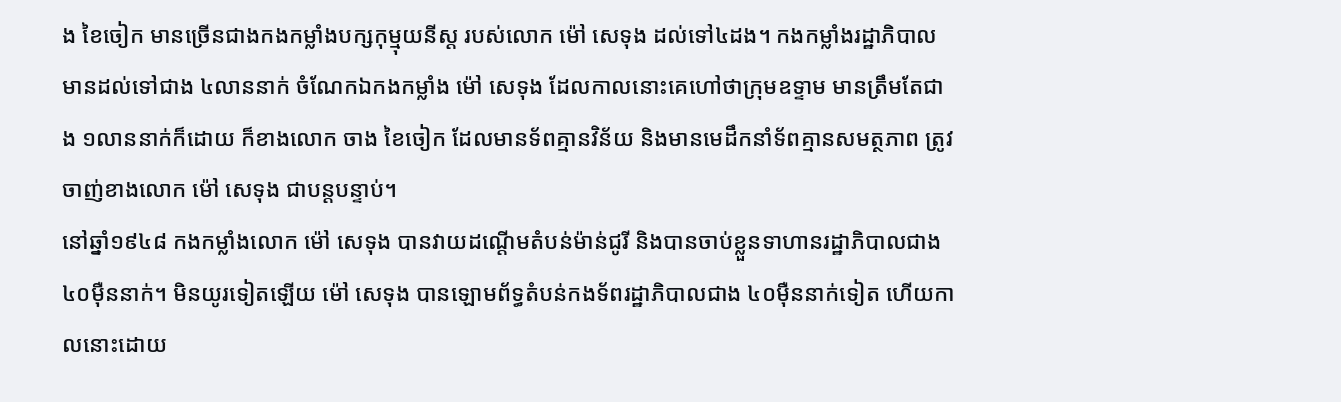ង ខៃចៀក មានច្រើនជាងកងកម្លាំងបក្សកុម្មុយនីស្ត របស់លោក ម៉ៅ សេទុង ដល់ទៅ៤ដង។ កងកម្លាំងរដ្ឋាភិបាល មានដល់ទៅជាង ៤លាននាក់ ចំណែកឯកងកម្លាំង ម៉ៅ សេទុង ដែលកាលនោះគេហៅថាក្រុមឧទ្ទាម មានត្រឹមតែជាង ១លាននាក់ក៏ដោយ ក៏ខាងលោក ចាង ខៃចៀក ដែលមានទ័ពគ្មានវិន័យ និងមានមេដឹកនាំទ័ពគ្មានសមត្ថភាព ត្រូវចាញ់ខាងលោក ម៉ៅ សេទុង ជាបន្តបន្ទាប់។
នៅឆ្នាំ១៩៤៨ កងកម្លាំងលោក ម៉ៅ សេទុង បានវាយដណ្តើមតំបន់ម៉ាន់ជូរី និងបានចាប់ខ្លួនទាហានរដ្ឋាភិបាលជាង៤០ម៉ឺននាក់។ មិនយូរទៀតឡើយ ម៉ៅ សេទុង បានឡោមព័ទ្ធតំបន់កងទ័ពរដ្ឋាភិបាលជាង ៤០ម៉ឺននាក់ទៀត ហើយកាលនោះដោយ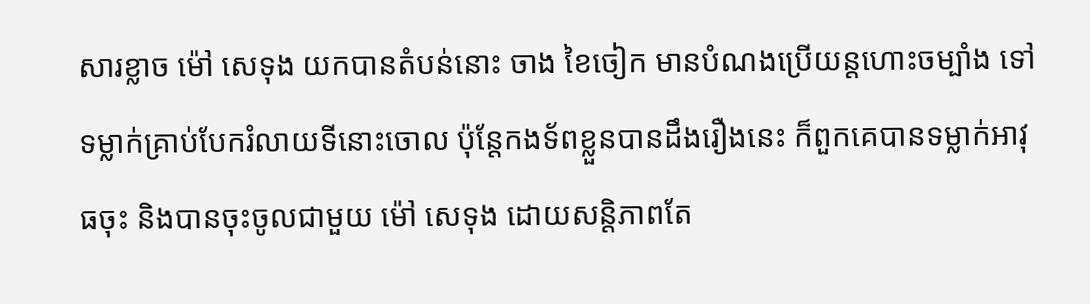សារខ្លាច ម៉ៅ សេទុង យកបានតំបន់នោះ ចាង ខៃចៀក មានបំណងប្រើយន្តហោះចម្បាំង ទៅទម្លាក់គ្រាប់បែករំលាយទីនោះចោល ប៉ុន្តែកងទ័ពខ្លួនបានដឹងរឿងនេះ ក៏ពួកគេបានទម្លាក់អាវុធចុះ និងបានចុះចូលជាមួយ ម៉ៅ សេទុង ដោយសន្តិភាពតែ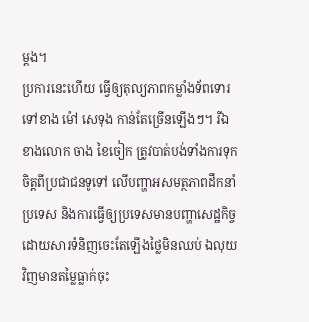ម្តង។
ប្រការនេះហើយ ធ្វើឲ្យតុល្យភាពកម្លាំងទ័ពទោរទៅខាង ម៉ៅ សេទុង កាន់តែច្រើនឡើងៗ។ រីឯខាងលោក ចាង ខៃចៀក ត្រូវបាត់បង់ទាំងការទុកចិត្តពីប្រជាជនទូទៅ លើបញ្ហាអសមត្ថភាពដឹកនាំប្រទេស និងការធ្វើឲ្យប្រទេសមានបញ្ហាសេដ្ឋកិច្ច ដោយសារទំនិញចេះតែឡើងថ្លៃមិនឈប់ ឯលុយវិញមានតម្លៃធ្លាក់ចុះ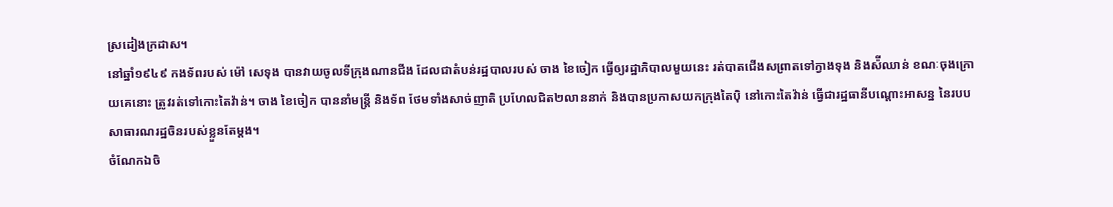ស្រដៀងក្រដាស។
នៅឆ្នាំ១៩៤៩ កងទ័ពរបស់ ម៉ៅ សេទុង បានវាយចូលទីក្រុងណានជីង ដែលជាតំបន់រដ្ឋបាលរបស់ ចាង ខៃចៀក ធ្វើឲ្យរដ្ឋាភិបាលមួយនេះ រត់បាតជើងសព្រាតទៅក្វាងទុង និងស៉ីឈាន់ ខណៈចុងក្រោយគេនោះ ត្រូវរត់ទៅកោះតៃវ៉ាន់។ ចាង ខៃចៀក បាននាំមន្ត្រី និងទ័ព ថែមទាំងសាច់ញាតិ ប្រហែលជិត២លាននាក់ និងបានប្រកាសយកក្រុងតៃប៉ិ នៅកោះតៃវ៉ាន់ ធ្វើជារដ្ឋធានីបណ្តោះអាសន្ន នៃរបបសាធារណរដ្ឋចិនរបស់ខ្លួនតែម្តង។
ចំណែកឯចិ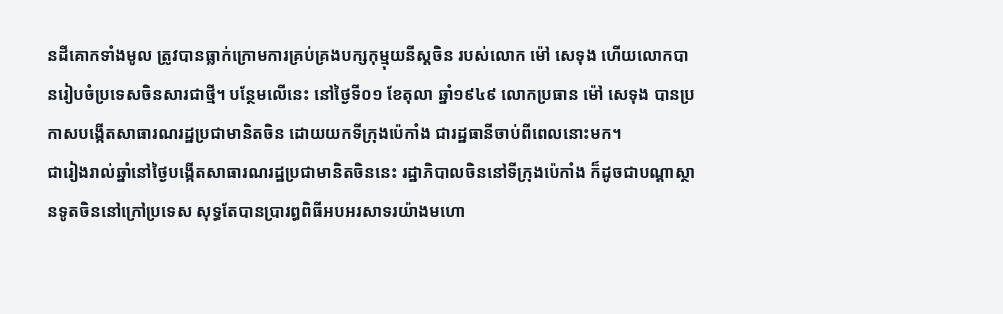នដីគោកទាំងមូល ត្រូវបានធ្លាក់ក្រោមការគ្រប់គ្រងបក្សកុម្មុយនីស្តចិន របស់លោក ម៉ៅ សេទុង ហើយលោកបានរៀបចំប្រទេសចិនសារជាថ្មី។ បន្ថែមលើនេះ នៅថ្ងៃទី០១ ខែតុលា ឆ្នាំ១៩៤៩ លោកប្រធាន ម៉ៅ សេទុង បានប្រកាសបង្កើតសាធារណរដ្ឋប្រជាមានិតចិន ដោយយកទីក្រុងប៉េកាំង ជារដ្ឋធានីចាប់ពីពេលនោះមក។
ជារៀងរាល់ឆ្នាំនៅថ្ងៃបង្កើតសាធារណរដ្ឋប្រជាមានិតចិននេះ រដ្ឋាភិបាលចិននៅទីក្រុងប៉េកាំង ក៏ដូចជាបណ្តាស្ថានទូតចិននៅក្រៅប្រទេស សុទ្ធតែបានប្រារព្ធពិធីអបអរសាទរយ៉ាងមហោ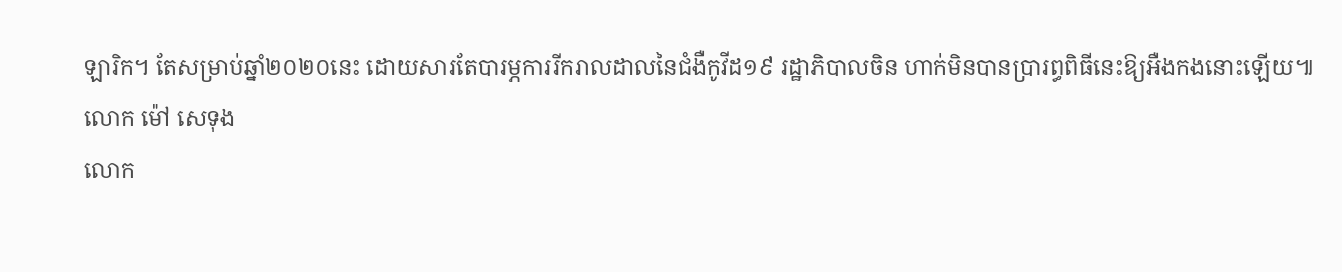ឡារិក។ តែសម្រាប់ឆ្នាំ២០២០នេះ ដោយសារតែបារម្ភការរីករាលដាលនៃជំងឺកូវីដ១៩ រដ្ឋាភិបាលចិន ហាក់មិនបានប្រារព្ធពិធីនេះឱ្យអឺងកងនោះឡើយ៕
លោក ម៉ៅ សេទុង
លោក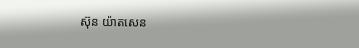ស៊ុន យ៉ាតសេន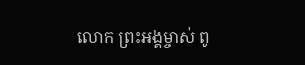លោក ព្រះអង្គម្ចាស់ ពូ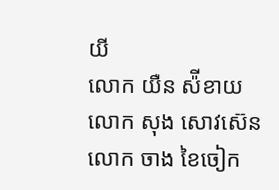យី
លោក យឺន ស៉ីខាយ
លោក សុង សោវស៊េន
លោក ចាង ខៃចៀក